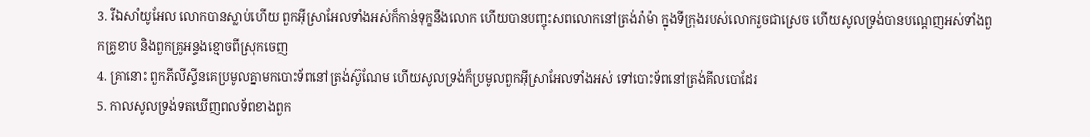3. រីឯសាំយូអែល លោកបានស្លាប់ហើយ ពួកអ៊ីស្រាអែលទាំងអស់ក៏កាន់ទុក្ខនឹងលោក ហើយបានបញ្ចុះសពលោកនៅត្រង់រ៉ាម៉ា ក្នុងទីក្រុងរបស់លោករួចជាស្រេច ហើយសូលទ្រង់បានបណ្តេញអស់ទាំងពួកគ្រូខាប និងពួកគ្រូអន្ទងខ្មោចពីស្រុកចេញ
4. គ្រានោះ ពួកភីលីស្ទីនគេប្រមូលគ្នាមកបោះទ័ពនៅត្រង់ស៊ូណែម ហើយសូលទ្រង់ក៏ប្រមូលពួកអ៊ីស្រាអែលទាំងអស់ ទៅបោះទ័ពនៅត្រង់គីលបោដែរ
5. កាលសូលទ្រង់ទតឃើញពលទ័ពខាងពួក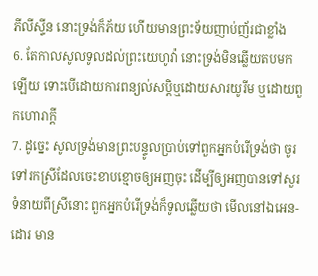ភីលីស្ទីន នោះទ្រង់ក៏ភ័យ ហើយមានព្រះទ័យញាប់ញ័រជាខ្លាំង
6. តែកាលសូលទូលដល់ព្រះយេហូវ៉ា នោះទ្រង់មិនឆ្លើយតបមកឡើយ ទោះបើដោយការពន្យល់សប្តិឬដោយសារយូរីម ឬដោយពួកហោរាក្តី
7. ដូច្នេះ សូលទ្រង់មានព្រះបន្ទូលប្រាប់ទៅពួកអ្នកបំរើទ្រង់ថា ចូរទៅរកស្រីដែលចេះខាបខ្មោចឲ្យអញចុះ ដើម្បីឲ្យអញបានទៅសួរទំនាយពីស្រីនោះ ពួកអ្នកបំរើទ្រង់ក៏ទូលឆ្លើយថា មើលនៅឯអេន-ដោរ មាន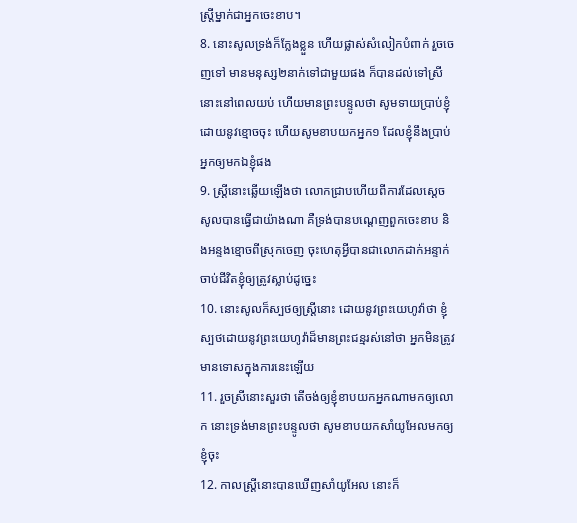ស្ត្រីម្នាក់ជាអ្នកចេះខាប។
8. នោះសូលទ្រង់ក៏ក្លែងខ្លួន ហើយផ្លាស់សំលៀកបំពាក់ រួចចេញទៅ មានមនុស្ស២នាក់ទៅជាមួយផង ក៏បានដល់ទៅស្រីនោះនៅពេលយប់ ហើយមានព្រះបន្ទូលថា សូមទាយប្រាប់ខ្ញុំដោយនូវខ្មោចចុះ ហើយសូមខាបយកអ្នក១ ដែលខ្ញុំនឹងប្រាប់អ្នកឲ្យមកឯខ្ញុំផង
9. ស្ត្រីនោះឆ្លើយឡើងថា លោកជ្រាបហើយពីការដែលស្តេចសូលបានធ្វើជាយ៉ាងណា គឺទ្រង់បានបណ្តេញពួកចេះខាប និងអន្ទងខ្មោចពីស្រុកចេញ ចុះហេតុអ្វីបានជាលោកដាក់អន្ទាក់ចាប់ជីវិតខ្ញុំឲ្យត្រូវស្លាប់ដូច្នេះ
10. នោះសូលក៏ស្បថឲ្យស្ត្រីនោះ ដោយនូវព្រះយេហូវ៉ាថា ខ្ញុំស្បថដោយនូវព្រះយេហូវ៉ាដ៏មានព្រះជន្មរស់នៅថា អ្នកមិនត្រូវមានទោសក្នុងការនេះឡើយ
11. រួចស្រីនោះសួរថា តើចង់ឲ្យខ្ញុំខាបយកអ្នកណាមកឲ្យលោក នោះទ្រង់មានព្រះបន្ទូលថា សូមខាបយកសាំយូអែលមកឲ្យខ្ញុំចុះ
12. កាលស្ត្រីនោះបានឃើញសាំយូអែល នោះក៏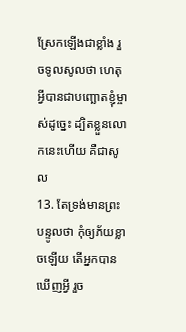ស្រែកឡើងជាខ្លាំង រួចទូលសូលថា ហេតុអ្វីបានជាបញ្ឆោតខ្ញុំម្ចាស់ដូច្នេះ ដ្បិតខ្លួនលោកនេះហើយ គឺជាសូល
13. តែទ្រង់មានព្រះបន្ទូលថា កុំឲ្យភ័យខ្លាចឡើយ តើអ្នកបានឃើញអ្វី រួច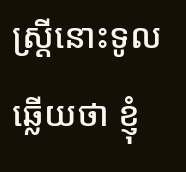ស្ត្រីនោះទូលឆ្លើយថា ខ្ញុំ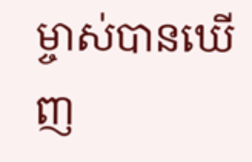ម្ចាស់បានឃើញ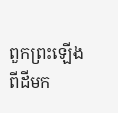ពួកព្រះឡើងពីដីមក